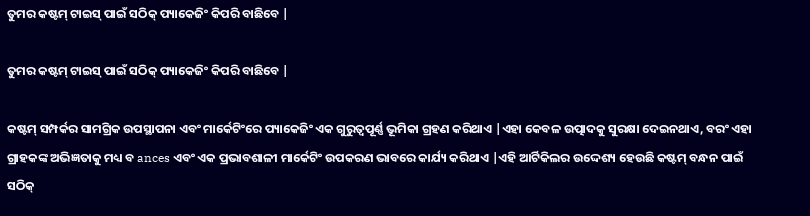ତୁମର କଷ୍ଟମ୍ ଟାଇସ୍ ପାଇଁ ସଠିକ୍ ପ୍ୟାକେଜିଂ କିପରି ବାଛିବେ |

ତୁମର କଷ୍ଟମ୍ ଟାଇସ୍ ପାଇଁ ସଠିକ୍ ପ୍ୟାକେଜିଂ କିପରି ବାଛିବେ |

କଷ୍ଟମ୍ ସମ୍ପର୍କର ସାମଗ୍ରିକ ଉପସ୍ଥାପନା ଏବଂ ମାର୍କେଟିଂରେ ପ୍ୟାକେଜିଂ ଏକ ଗୁରୁତ୍ୱପୂର୍ଣ୍ଣ ଭୂମିକା ଗ୍ରହଣ କରିଥାଏ |ଏହା କେବଳ ଉତ୍ପାଦକୁ ସୁରକ୍ଷା ଦେଇନଥାଏ, ବରଂ ଏହା ଗ୍ରାହକଙ୍କ ଅଭିଜ୍ଞତାକୁ ମଧ୍ୟ ବ ances ଏବଂ ଏକ ପ୍ରଭାବଶାଳୀ ମାର୍କେଟିଂ ଉପକରଣ ଭାବରେ କାର୍ଯ୍ୟ କରିଥାଏ |ଏହି ଆର୍ଟିକିଲର ଉଦ୍ଦେଶ୍ୟ ହେଉଛି କଷ୍ଟମ୍ ବନ୍ଧନ ପାଇଁ ସଠିକ୍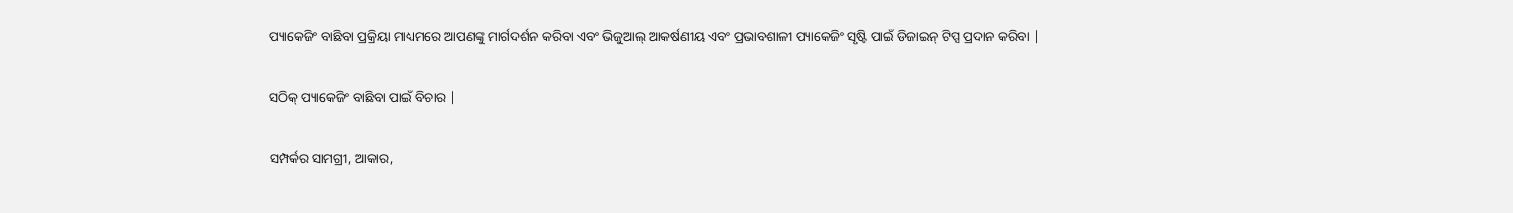ପ୍ୟାକେଜିଂ ବାଛିବା ପ୍ରକ୍ରିୟା ମାଧ୍ୟମରେ ଆପଣଙ୍କୁ ମାର୍ଗଦର୍ଶନ କରିବା ଏବଂ ଭିଜୁଆଲ୍ ଆକର୍ଷଣୀୟ ଏବଂ ପ୍ରଭାବଶାଳୀ ପ୍ୟାକେଜିଂ ସୃଷ୍ଟି ପାଇଁ ଡିଜାଇନ୍ ଟିପ୍ସ ପ୍ରଦାନ କରିବା |

ସଠିକ୍ ପ୍ୟାକେଜିଂ ବାଛିବା ପାଇଁ ବିଚାର |

ସମ୍ପର୍କର ସାମଗ୍ରୀ, ଆକାର,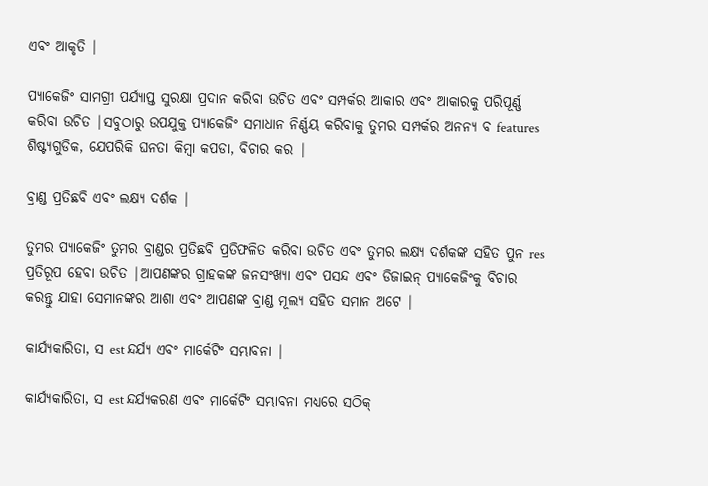ଏବଂ ଆକୃତି |

ପ୍ୟାକେଜିଂ ସାମଗ୍ରୀ ପର୍ଯ୍ୟାପ୍ତ ସୁରକ୍ଷା ପ୍ରଦାନ କରିବା ଉଚିତ ଏବଂ ସମ୍ପର୍କର ଆକାର ଏବଂ ଆକାରକୁ ପରିପୂର୍ଣ୍ଣ କରିବା ଉଚିତ |ସବୁଠାରୁ ଉପଯୁକ୍ତ ପ୍ୟାକେଜିଂ ସମାଧାନ ନିର୍ଣ୍ଣୟ କରିବାକୁ ତୁମର ସମ୍ପର୍କର ଅନନ୍ୟ ବ features ଶିଷ୍ଟ୍ୟଗୁଡିକ, ଯେପରିକି ଘନତା କିମ୍ବା କପଡା, ବିଚାର କର |

ବ୍ରାଣ୍ଡ ପ୍ରତିଛବି ଏବଂ ଲକ୍ଷ୍ୟ ଦର୍ଶକ |

ତୁମର ପ୍ୟାକେଜିଂ ତୁମର ବ୍ରାଣ୍ଡର ପ୍ରତିଛବି ପ୍ରତିଫଳିତ କରିବା ଉଚିତ ଏବଂ ତୁମର ଲକ୍ଷ୍ୟ ଦର୍ଶକଙ୍କ ସହିତ ପୁନ res ପ୍ରତିରୂପ ହେବା ଉଚିତ |ଆପଣଙ୍କର ଗ୍ରାହକଙ୍କ ଜନସଂଖ୍ୟା ଏବଂ ପସନ୍ଦ ଏବଂ ଡିଜାଇନ୍ ପ୍ୟାକେଜିଂକୁ ବିଚାର କରନ୍ତୁ ଯାହା ସେମାନଙ୍କର ଆଶା ଏବଂ ଆପଣଙ୍କ ବ୍ରାଣ୍ଡ ମୂଲ୍ୟ ସହିତ ସମାନ ଅଟେ |

କାର୍ଯ୍ୟକାରିତା, ସ est ନ୍ଦର୍ଯ୍ୟ ଏବଂ ମାର୍କେଟିଂ ସମ୍ଭାବନା |

କାର୍ଯ୍ୟକାରିତା, ସ est ନ୍ଦର୍ଯ୍ୟକରଣ ଏବଂ ମାର୍କେଟିଂ ସମ୍ଭାବନା ମଧ୍ୟରେ ସଠିକ୍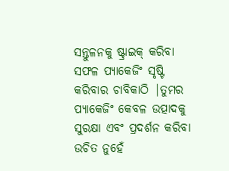ସନ୍ତୁଳନକୁ ଷ୍ଟ୍ରାଇକ୍ କରିବା ସଫଳ ପ୍ୟାକେଜିଂ ସୃଷ୍ଟି କରିବାର ଚାବିକାଠି |ତୁମର ପ୍ୟାକେଜିଂ କେବଳ ଉତ୍ପାଦକୁ ସୁରକ୍ଷା ଏବଂ ପ୍ରଦର୍ଶନ କରିବା ଉଚିତ ନୁହେଁ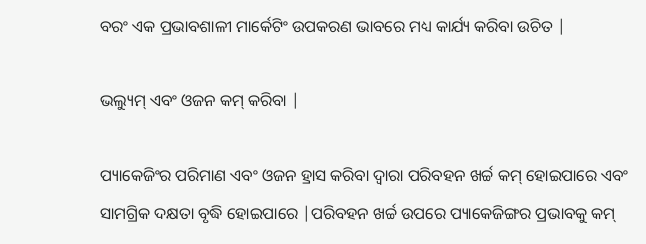ବରଂ ଏକ ପ୍ରଭାବଶାଳୀ ମାର୍କେଟିଂ ଉପକରଣ ଭାବରେ ମଧ୍ୟ କାର୍ଯ୍ୟ କରିବା ଉଚିତ |

ଭଲ୍ୟୁମ୍ ଏବଂ ଓଜନ କମ୍ କରିବା |

ପ୍ୟାକେଜିଂର ପରିମାଣ ଏବଂ ଓଜନ ହ୍ରାସ କରିବା ଦ୍ୱାରା ପରିବହନ ଖର୍ଚ୍ଚ କମ୍ ହୋଇପାରେ ଏବଂ ସାମଗ୍ରିକ ଦକ୍ଷତା ବୃଦ୍ଧି ହୋଇପାରେ |ପରିବହନ ଖର୍ଚ୍ଚ ଉପରେ ପ୍ୟାକେଜିଙ୍ଗର ପ୍ରଭାବକୁ କମ୍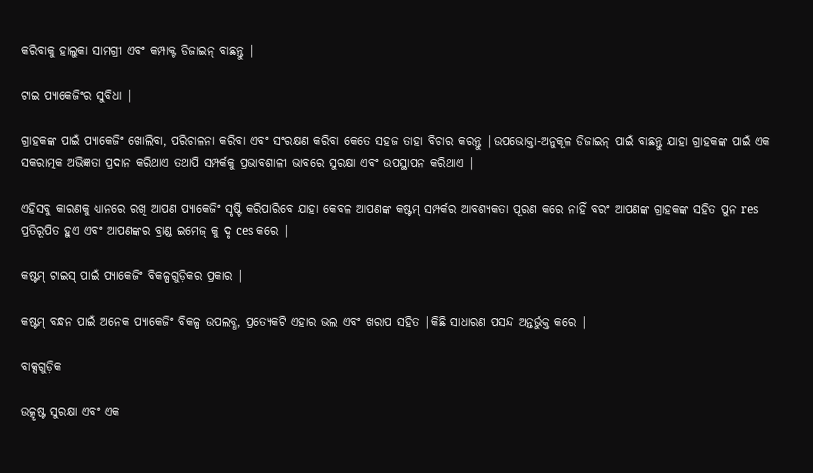କରିବାକୁ ହାଲୁକା ସାମଗ୍ରୀ ଏବଂ କମ୍ପାକ୍ଟ ଡିଜାଇନ୍ ବାଛନ୍ତୁ |

ଟାଇ ପ୍ୟାକେଜିଂର ସୁବିଧା |

ଗ୍ରାହକଙ୍କ ପାଇଁ ପ୍ୟାକେଜିଂ ଖୋଲିବା, ପରିଚାଳନା କରିବା ଏବଂ ସଂରକ୍ଷଣ କରିବା କେତେ ସହଜ ତାହା ବିଚାର କରନ୍ତୁ |ଉପଭୋକ୍ତା-ଅନୁକୂଳ ଡିଜାଇନ୍ ପାଇଁ ବାଛନ୍ତୁ ଯାହା ଗ୍ରାହକଙ୍କ ପାଇଁ ଏକ ସକରାତ୍ମକ ଅଭିଜ୍ଞତା ପ୍ରଦାନ କରିଥାଏ ତଥାପି ସମ୍ପର୍କକୁ ପ୍ରଭାବଶାଳୀ ଭାବରେ ସୁରକ୍ଷା ଏବଂ ଉପସ୍ଥାପନ କରିଥାଏ |

ଏହିସବୁ କାରଣକୁ ଧ୍ୟାନରେ ରଖି ଆପଣ ପ୍ୟାକେଜିଂ ସୃଷ୍ଟି କରିପାରିବେ ଯାହା କେବଳ ଆପଣଙ୍କ କଷ୍ଟମ୍ ସମ୍ପର୍କର ଆବଶ୍ୟକତା ପୂରଣ କରେ ନାହିଁ ବରଂ ଆପଣଙ୍କ ଗ୍ରାହକଙ୍କ ସହିତ ପୁନ res ପ୍ରତିରୂପିତ ହୁଏ ଏବଂ ଆପଣଙ୍କର ବ୍ରାଣ୍ଡ ଇମେଜ୍ କୁ ଦୃ ces କରେ |

କଷ୍ଟମ୍ ଟାଇସ୍ ପାଇଁ ପ୍ୟାକେଜିଂ ବିକଳ୍ପଗୁଡ଼ିକର ପ୍ରକାର |

କଷ୍ଟମ୍ ବନ୍ଧନ ପାଇଁ ଅନେକ ପ୍ୟାକେଜିଂ ବିକଳ୍ପ ଉପଲବ୍ଧ, ପ୍ରତ୍ୟେକଟି ଏହାର ଭଲ ଏବଂ ଖରାପ ସହିତ |କିଛି ସାଧାରଣ ପସନ୍ଦ ଅନ୍ତର୍ଭୁକ୍ତ କରେ |

ବାକ୍ସଗୁଡ଼ିକ

ଉତ୍କୃଷ୍ଟ ସୁରକ୍ଷା ଏବଂ ଏକ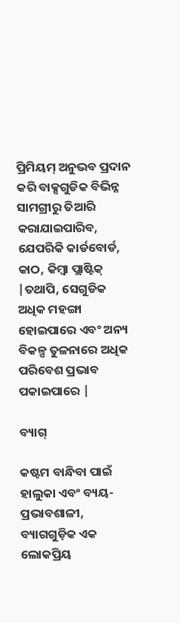ପ୍ରିମିୟମ୍ ଅନୁଭବ ପ୍ରଦାନ କରି ବାକ୍ସଗୁଡିକ ବିଭିନ୍ନ ସାମଗ୍ରୀରୁ ତିଆରି କରାଯାଇପାରିବ, ଯେପରିକି କାର୍ଡବୋର୍ଡ, କାଠ, କିମ୍ବା ପ୍ଲାଷ୍ଟିକ୍ |ତଥାପି, ସେଗୁଡିକ ଅଧିକ ମହଙ୍ଗା ହୋଇପାରେ ଏବଂ ଅନ୍ୟ ବିକଳ୍ପ ତୁଳନାରେ ଅଧିକ ପରିବେଶ ପ୍ରଭାବ ପକାଇପାରେ |

ବ୍ୟାଗ୍

କଷ୍ଟମ ବାନ୍ଧିବା ପାଇଁ ହାଲୁକା ଏବଂ ବ୍ୟୟ-ପ୍ରଭାବଶାଳୀ, ବ୍ୟାଗଗୁଡ଼ିକ ଏକ ଲୋକପ୍ରିୟ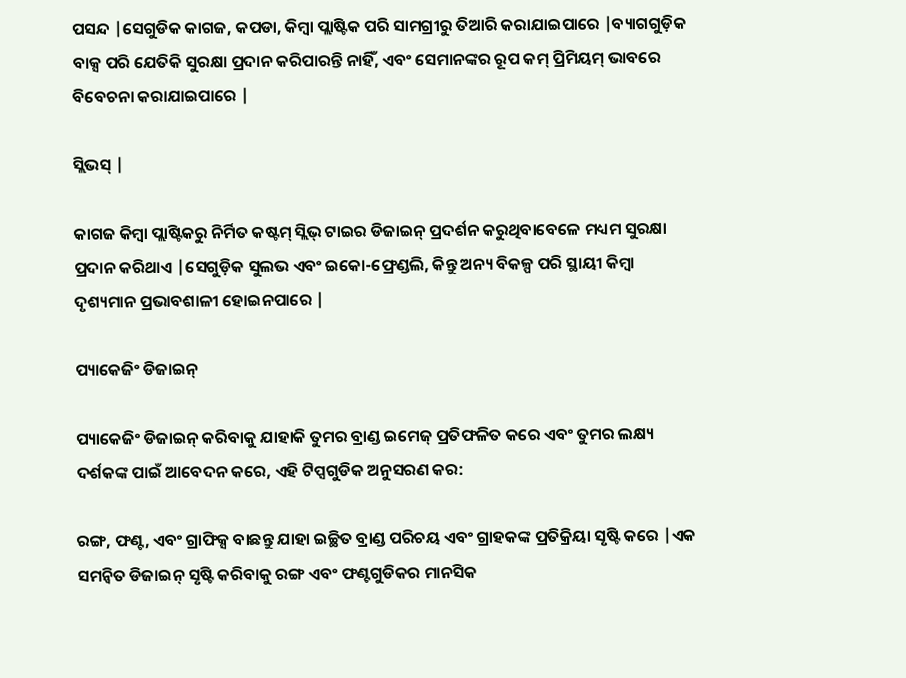ପସନ୍ଦ |ସେଗୁଡିକ କାଗଜ, କପଡା, କିମ୍ବା ପ୍ଲାଷ୍ଟିକ ପରି ସାମଗ୍ରୀରୁ ତିଆରି କରାଯାଇପାରେ |ବ୍ୟାଗଗୁଡ଼ିକ ବାକ୍ସ ପରି ଯେତିକି ସୁରକ୍ଷା ପ୍ରଦାନ କରିପାରନ୍ତି ନାହିଁ, ଏବଂ ସେମାନଙ୍କର ରୂପ କମ୍ ପ୍ରିମିୟମ୍ ଭାବରେ ବିବେଚନା କରାଯାଇପାରେ |

ସ୍ଲିଭସ୍ |

କାଗଜ କିମ୍ବା ପ୍ଲାଷ୍ଟିକରୁ ନିର୍ମିତ କଷ୍ଟମ୍ ସ୍ଲିଭ୍ ଟାଇର ଡିଜାଇନ୍ ପ୍ରଦର୍ଶନ କରୁଥିବାବେଳେ ମଧ୍ୟମ ସୁରକ୍ଷା ପ୍ରଦାନ କରିଥାଏ |ସେଗୁଡ଼ିକ ସୁଲଭ ଏବଂ ଇକୋ-ଫ୍ରେଣ୍ଡଲି, କିନ୍ତୁ ଅନ୍ୟ ବିକଳ୍ପ ପରି ସ୍ଥାୟୀ କିମ୍ବା ଦୃଶ୍ୟମାନ ପ୍ରଭାବଶାଳୀ ହୋଇନପାରେ |

ପ୍ୟାକେଜିଂ ଡିଜାଇନ୍

ପ୍ୟାକେଜିଂ ଡିଜାଇନ୍ କରିବାକୁ ଯାହାକି ତୁମର ବ୍ରାଣ୍ଡ ଇମେଜ୍ ପ୍ରତିଫଳିତ କରେ ଏବଂ ତୁମର ଲକ୍ଷ୍ୟ ଦର୍ଶକଙ୍କ ପାଇଁ ଆବେଦନ କରେ, ଏହି ଟିପ୍ସଗୁଡିକ ଅନୁସରଣ କର:

ରଙ୍ଗ, ଫଣ୍ଟ, ଏବଂ ଗ୍ରାଫିକ୍ସ ବାଛନ୍ତୁ ଯାହା ଇଚ୍ଛିତ ବ୍ରାଣ୍ଡ ପରିଚୟ ଏବଂ ଗ୍ରାହକଙ୍କ ପ୍ରତିକ୍ରିୟା ସୃଷ୍ଟି କରେ |ଏକ ସମନ୍ୱିତ ଡିଜାଇନ୍ ସୃଷ୍ଟି କରିବାକୁ ରଙ୍ଗ ଏବଂ ଫଣ୍ଟଗୁଡିକର ମାନସିକ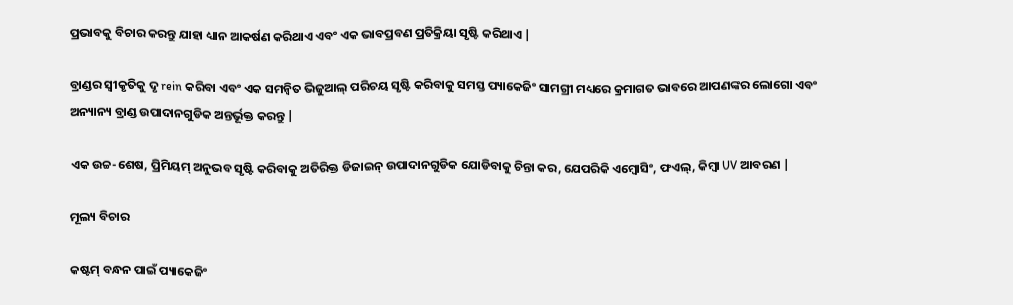ପ୍ରଭାବକୁ ବିଚାର କରନ୍ତୁ ଯାହା ଧ୍ୟାନ ଆକର୍ଷଣ କରିଥାଏ ଏବଂ ଏକ ଭାବପ୍ରବଣ ପ୍ରତିକ୍ରିୟା ସୃଷ୍ଟି କରିଥାଏ |

ବ୍ରାଣ୍ଡର ସ୍ୱୀକୃତିକୁ ଦୃ rein କରିବା ଏବଂ ଏକ ସମନ୍ୱିତ ଭିଜୁଆଲ୍ ପରିଚୟ ସୃଷ୍ଟି କରିବାକୁ ସମସ୍ତ ପ୍ୟାକେଜିଂ ସାମଗ୍ରୀ ମଧ୍ୟରେ କ୍ରମାଗତ ଭାବରେ ଆପଣଙ୍କର ଲୋଗୋ ଏବଂ ଅନ୍ୟାନ୍ୟ ବ୍ରାଣ୍ଡ ଉପାଦାନଗୁଡିକ ଅନ୍ତର୍ଭୂକ୍ତ କରନ୍ତୁ |

ଏକ ଉଚ୍ଚ-ଶେଷ, ପ୍ରିମିୟମ୍ ଅନୁଭବ ସୃଷ୍ଟି କରିବାକୁ ଅତିରିକ୍ତ ଡିଜାଇନ୍ ଉପାଦାନଗୁଡିକ ଯୋଡିବାକୁ ଚିନ୍ତା କର, ଯେପରିକି ଏମ୍ବୋସିଂ, ଫଏଲ୍, କିମ୍ବା UV ଆବରଣ |

ମୂଲ୍ୟ ବିଚାର

କଷ୍ଟମ୍ ବନ୍ଧନ ପାଇଁ ପ୍ୟାକେଜିଂ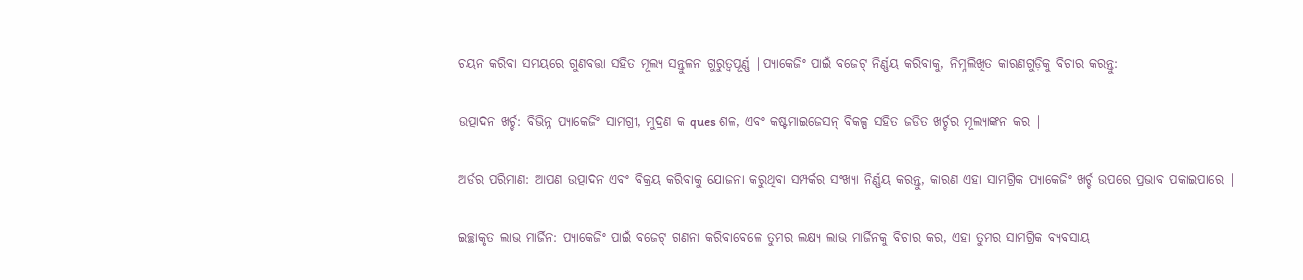ଚୟନ କରିବା ସମୟରେ ଗୁଣବତ୍ତା ସହିତ ମୂଲ୍ୟ ସନ୍ତୁଳନ ଗୁରୁତ୍ୱପୂର୍ଣ୍ଣ |ପ୍ୟାକେଜିଂ ପାଇଁ ବଜେଟ୍ ନିର୍ଣ୍ଣୟ କରିବାକୁ, ନିମ୍ନଲିଖିତ କାରଣଗୁଡ଼ିକୁ ବିଚାର କରନ୍ତୁ:

ଉତ୍ପାଦନ ଖର୍ଚ୍ଚ: ବିଭିନ୍ନ ପ୍ୟାକେଜିଂ ସାମଗ୍ରୀ, ମୁଦ୍ରଣ କ ques ଶଳ, ଏବଂ କଷ୍ଟମାଇଜେସନ୍ ବିକଳ୍ପ ସହିତ ଜଡିତ ଖର୍ଚ୍ଚର ମୂଲ୍ୟାଙ୍କନ କର |

ଅର୍ଡର ପରିମାଣ: ଆପଣ ଉତ୍ପାଦନ ଏବଂ ବିକ୍ରୟ କରିବାକୁ ଯୋଜନା କରୁଥିବା ସମ୍ପର୍କର ସଂଖ୍ୟା ନିର୍ଣ୍ଣୟ କରନ୍ତୁ, କାରଣ ଏହା ସାମଗ୍ରିକ ପ୍ୟାକେଜିଂ ଖର୍ଚ୍ଚ ଉପରେ ପ୍ରଭାବ ପକାଇପାରେ |

ଇଚ୍ଛାକୃତ ଲାଭ ମାର୍ଜିନ: ପ୍ୟାକେଜିଂ ପାଇଁ ବଜେଟ୍ ଗଣନା କରିବାବେଳେ ତୁମର ଲକ୍ଷ୍ୟ ଲାଭ ମାର୍ଜିନକୁ ବିଚାର କର, ଏହା ତୁମର ସାମଗ୍ରିକ ବ୍ୟବସାୟ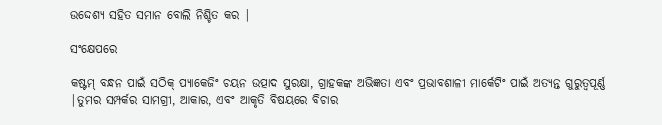ଉଦ୍ଦେଶ୍ୟ ସହିତ ସମାନ ବୋଲି ନିଶ୍ଚିତ କର |

ସଂକ୍ଷେପରେ

କଷ୍ଟମ୍ ବନ୍ଧନ ପାଇଁ ସଠିକ୍ ପ୍ୟାକେଜିଂ ଚୟନ ଉତ୍ପାଦ ସୁରକ୍ଷା, ଗ୍ରାହକଙ୍କ ଅଭିଜ୍ଞତା ଏବଂ ପ୍ରଭାବଶାଳୀ ମାର୍କେଟିଂ ପାଇଁ ଅତ୍ୟନ୍ତ ଗୁରୁତ୍ୱପୂର୍ଣ୍ଣ |ତୁମର ସମ୍ପର୍କର ସାମଗ୍ରୀ, ଆକାର, ଏବଂ ଆକୃତି ବିଷୟରେ ବିଚାର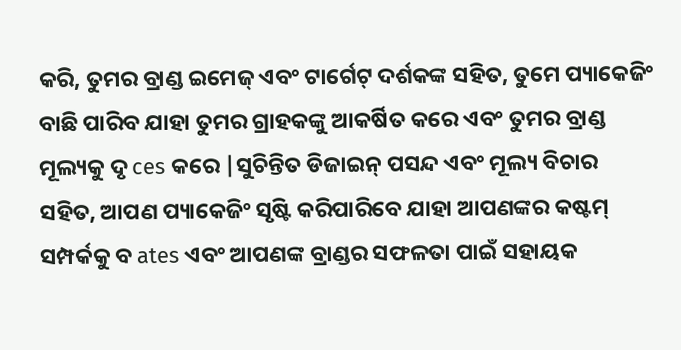କରି, ତୁମର ବ୍ରାଣ୍ଡ ଇମେଜ୍ ଏବଂ ଟାର୍ଗେଟ୍ ଦର୍ଶକଙ୍କ ସହିତ, ତୁମେ ପ୍ୟାକେଜିଂ ବାଛି ପାରିବ ଯାହା ତୁମର ଗ୍ରାହକଙ୍କୁ ଆକର୍ଷିତ କରେ ଏବଂ ତୁମର ବ୍ରାଣ୍ଡ ମୂଲ୍ୟକୁ ଦୃ ces କରେ |ସୁଚିନ୍ତିତ ଡିଜାଇନ୍ ପସନ୍ଦ ଏବଂ ମୂଲ୍ୟ ବିଚାର ସହିତ, ଆପଣ ପ୍ୟାକେଜିଂ ସୃଷ୍ଟି କରିପାରିବେ ଯାହା ଆପଣଙ୍କର କଷ୍ଟମ୍ ସମ୍ପର୍କକୁ ବ ates ଏବଂ ଆପଣଙ୍କ ବ୍ରାଣ୍ଡର ସଫଳତା ପାଇଁ ସହାୟକ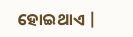ହୋଇଥାଏ |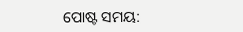ପୋଷ୍ଟ ସମୟ: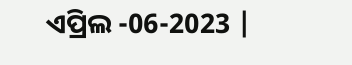ଏପ୍ରିଲ -06-2023 |